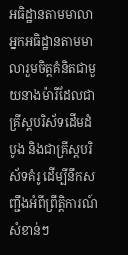អធិដ្ឋានតាមមាលា
អ្នកអធិដ្ឋានតាមមាលារួមចិត្តគំនិតជាមួយនាងម៉ារីដែលជាគ្រីស្តបរិស័ទដើមដំបូង និងជាគ្រីស្តបរិស័ទគំរូ ដើម្បីនឹកសញ្ជឹងអំពីព្រឹត្តិការណ៍សំខាន់ៗ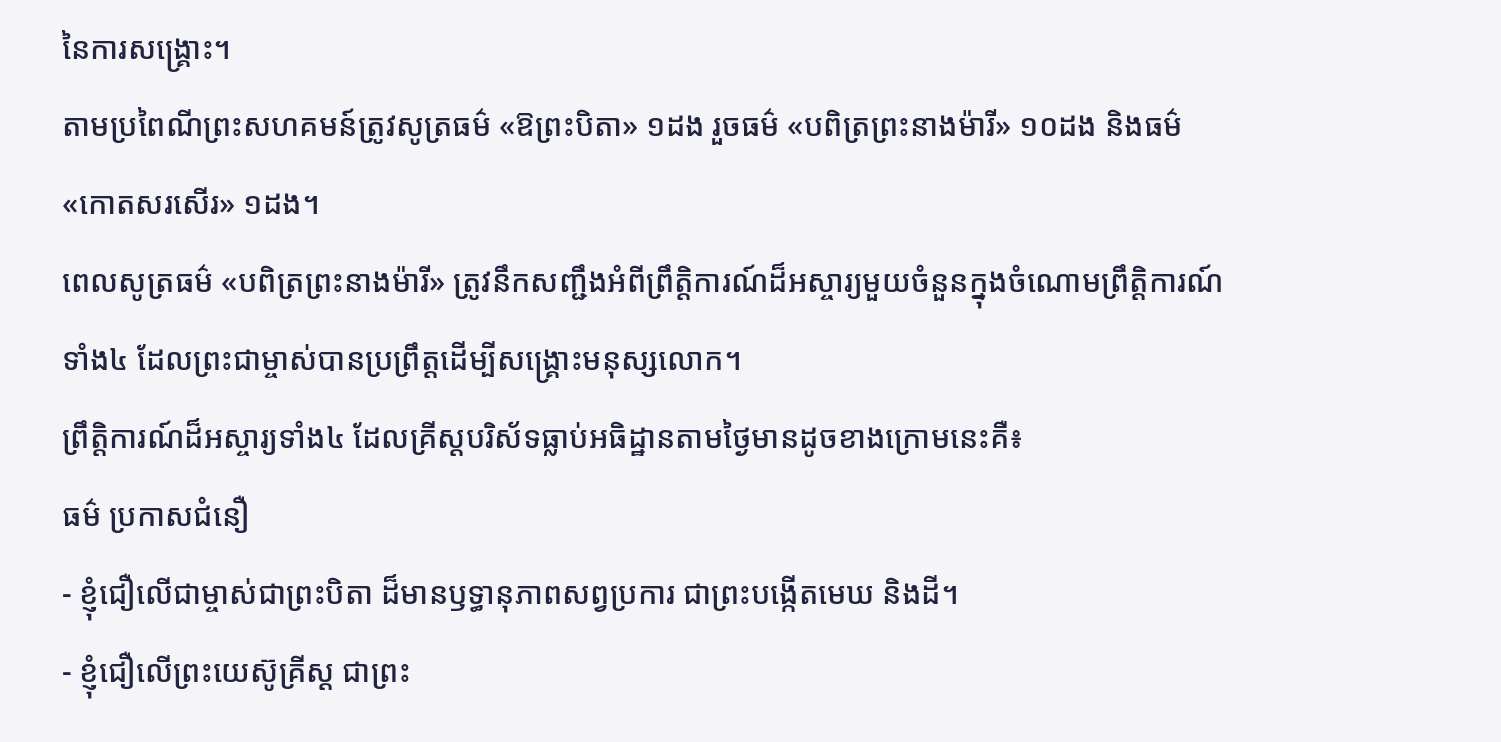នៃការសង្គ្រោះ។
តាមប្រពៃណីព្រះសហគមន៍ត្រូវសូត្រធម៌ «ឱព្រះបិតា» ១ដង រួចធម៌ «បពិត្រព្រះនាងម៉ារី» ១០ដង និងធម៌ «កោតសរសើរ» ១ដង។
ពេលសូត្រធម៌ «បពិត្រព្រះនាងម៉ារី» ត្រូវនឹកសញ្ជឹងអំពីព្រឹត្តិការណ៍ដ៏អស្ចារ្យមួយចំនួនក្នុងចំណោមព្រឹត្តិការណ៍ទាំង៤ ដែលព្រះជាម្ចាស់បានប្រព្រឹត្តដើម្បីសង្គ្រោះមនុស្សលោក។
ព្រឹត្តិការណ៍ដ៏អស្ចារ្យទាំង៤ ដែលគ្រីស្តបរិស័ទធ្លាប់អធិដ្ឋានតាមថ្ងៃមានដូចខាងក្រោមនេះគឺ៖
ធម៌ ប្រកាសជំនឿ
- ខ្ញុំជឿលើជាម្ចាស់ជាព្រះបិតា ដ៏មានឫទ្ធានុភាពសព្វប្រការ ជាព្រះបង្កើតមេឃ និងដី។
- ខ្ញុំជឿលើព្រះយេស៊ូគ្រីស្ដ ជាព្រះ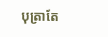បុត្រាតែ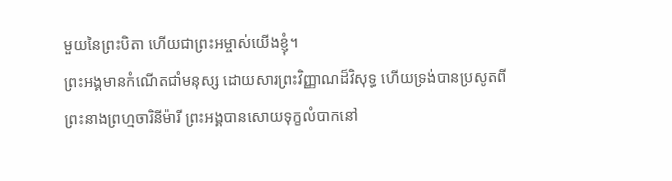មួយនៃព្រះបិតា ហើយជាព្រះអម្ចាស់យើងខ្ញុំ។
ព្រះអង្គមានកំណើតជាំមនុស្ស ដោយសារព្រះវិញ្ញាណដ៏វិសុទ្ធ ហើយទ្រង់បានប្រសូតពីព្រះនាងព្រហ្មចារិនីម៉ារី ព្រះអង្គបានសោយទុក្ខលំបាកនៅ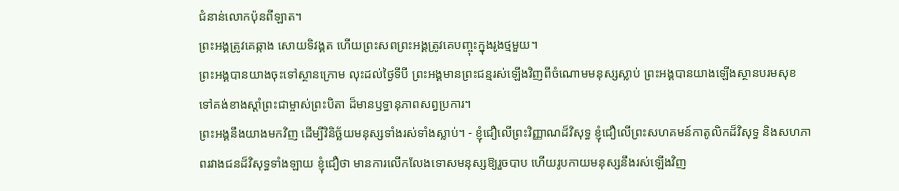ជំនាន់លោកប៉ុនពីឡាត។
ព្រះអង្គត្រូវគេឆ្កាង សោយទិវង្គត ហើយព្រះសពព្រះអង្គត្រូវគេបញ្ចុះក្នុងរូងថ្មមួយ។
ព្រះអង្គបានយាងចុះទៅស្ថានក្រោម លុះដល់ថ្ងៃទីបី ព្រះអង្គមានព្រះជន្មរស់ឡើងវិញពីចំណោមមនុស្សស្លាប់ ព្រះអង្គបានយាងឡើងស្ថានបរមសុខ ទៅគង់ខាងស្ដាំព្រះជាម្ចាស់ព្រះបិតា ដ៏មានឫទ្ធានុភាពសព្វប្រការ។
ព្រះអង្គនឹងយាងមកវិញ ដើម្បីវិនិច្ឆ័យមនុស្សទាំងរស់ទាំងស្លាប់។ - ខ្ញុំជឿលើព្រះវិញ្ញាណដ៏វិសុទ្ធ ខ្ញុំជឿលើព្រះសហគមន៍កាតូលិកដ៏វិសុទ្ធ និងសហភាពរវាងជនដ៏វិសុទ្ធទាំងឡាយ ខ្ញុំជឿថា មានការលើកលែងទោសមនុស្សឱ្យរួចបាប ហើយរូបកាយមនុស្សនឹងរស់ឡើងវិញ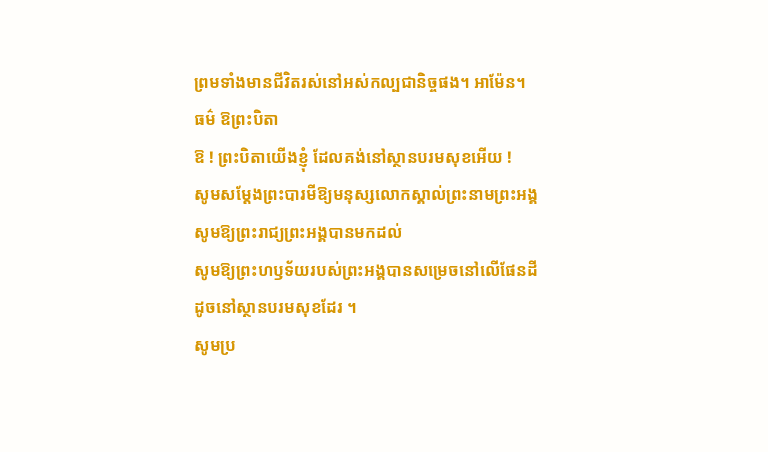ព្រមទាំងមានជីវិតរស់នៅអស់កល្បជានិច្ចផង។ អាម៉ែន។
ធម៌ ឱព្រះបិតា
ឱ ! ព្រះបិតាយើងខ្ញុំ ដែលគង់នៅស្ថានបរមសុខអើយ !
សូមសម្តែងព្រះបារមីឱ្យមនុស្សលោកស្គាល់ព្រះនាមព្រះអង្គ
សូមឱ្យព្រះរាជ្យព្រះអង្គបានមកដល់
សូមឱ្យព្រះហឫទ័យរបស់ព្រះអង្គបានសម្រេចនៅលើផែនដី
ដូចនៅស្ថានបរមសុខដែរ ។
សូមប្រ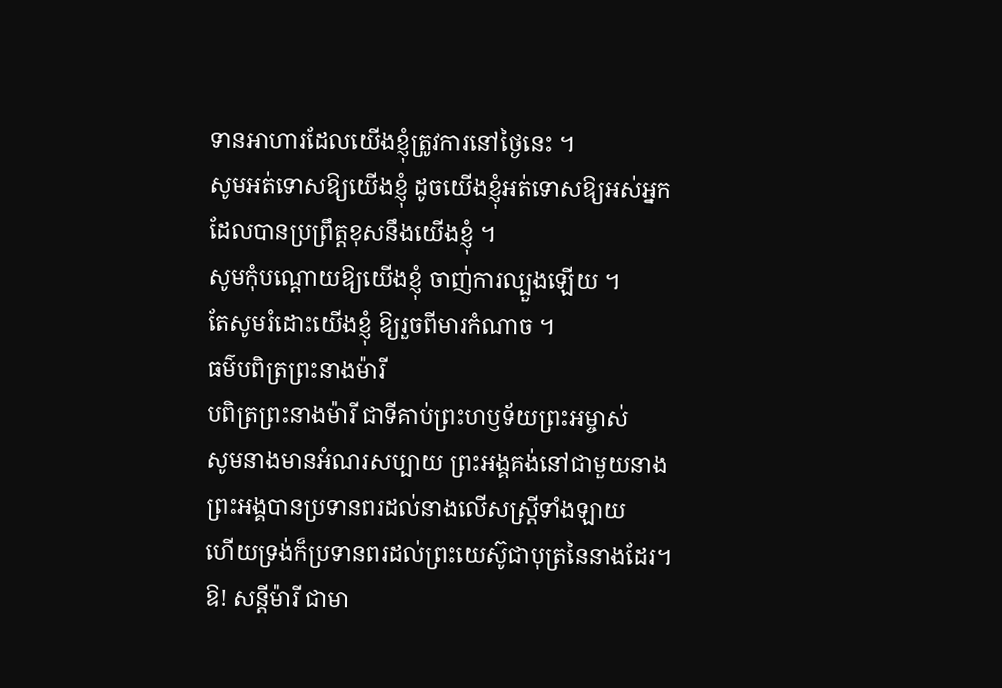ទានអាហារដែលយើងខ្ញុំត្រូវការនៅថ្ងៃនេះ ។
សូមអត់ទោសឱ្យយើងខ្ញុំ ដូចយើងខ្ញុំអត់ទោសឱ្យអស់អ្នក
ដែលបានប្រព្រឹត្តខុសនឹងយើងខ្ញុំ ។
សូមកុំបណ្តោយឱ្យយើងខ្ញុំ ចាញ់ការល្បួងឡើយ ។
តែសូមរំដោះយើងខ្ញុំ ឱ្យរួចពីមារកំណាច ។
ធម៌បពិត្រព្រះនាងម៉ារី
បពិត្រព្រះនាងម៉ារី ជាទីគាប់ព្រះហឫទ័យព្រះអម្ចាស់
សូមនាងមានអំណរសប្បាយ ព្រះអង្គគង់នៅជាមួយនាង
ព្រះអង្គបានប្រទានពរដល់នាងលើសស្រ្ដីទាំងឡាយ
ហើយទ្រង់ក៏ប្រទានពរដល់ព្រះយេស៊ូជាបុត្រនៃនាងដែរ។
ឱ! សន្ដីម៉ារី ជាមា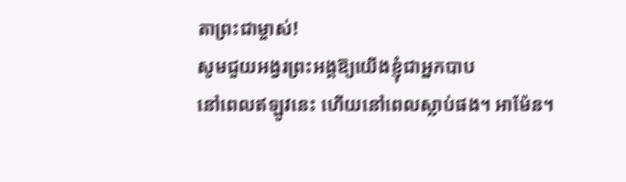តាព្រះជាម្ចាស់!
សូមជួយអង្វរព្រះអង្គឱ្យយើងខ្ញុំជាអ្នកបាប
នៅពេលឥឡូវនេះ ហើយនៅពេលស្លាប់ផង។ អាម៉ែន។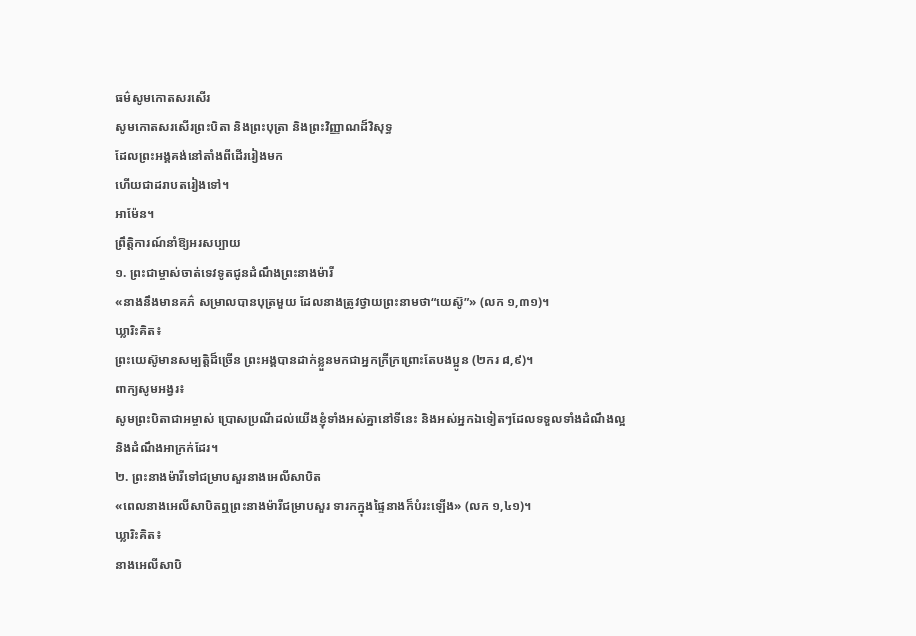ធម៌សូមកោតសរសើរ
សូមកោតសរសើរព្រះបិតា និងព្រះបុត្រា និងព្រះវិញ្ញាណដ៏វិសុទ្ធ
ដែលព្រះអង្គគង់នៅតាំងពីដើររៀងមក
ហើយជាដរាបតរៀងទៅ។
អាម៉ែន។
ព្រឹត្តិការណ៍នាំឱ្យអរសប្បាយ
១. ព្រះជាម្ចាស់ចាត់ទេវទូតជូនដំណឹងព្រះនាងម៉ារី
«នាងនឹងមានគភ៌ សម្រាលបានបុត្រមួយ ដែលនាងត្រូវថ្វាយព្រះនាមថា“យេស៊ូ”» (លក ១,៣១)។
ឃ្លារិះគិត៖
ព្រះយេស៊ូមានសម្បត្ដិដ៏ច្រើន ព្រះអង្គបានដាក់ខ្លួនមកជាអ្នកក្រីក្រព្រោះតែបងប្អូន (២ករ ៨,៩)។
ពាក្យសូមអង្វរ៖
សូមព្រះបិតាជាអម្ចាស់ ប្រោសប្រណីដល់យើងខ្ញុំទាំងអស់គ្នានៅទីនេះ និងអស់អ្នកឯទៀតៗដែលទទួលទាំងដំណឹងល្អ និងដំណឹងអាក្រក់ដែរ។
២. ព្រះនាងម៉ារីទៅជម្រាបសួរនាងអេលីសាបិត
«ពេលនាងអេលីសាបិតឮព្រះនាងម៉ារីជម្រាបសួរ ទារកក្នុងផ្ទៃនាងក៏បំរះឡើង» (លក ១,៤១)។
ឃ្លារិះគិត៖
នាងអេលីសាបិ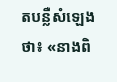តបន្លឺសំឡេងថា៖ «នាងពិ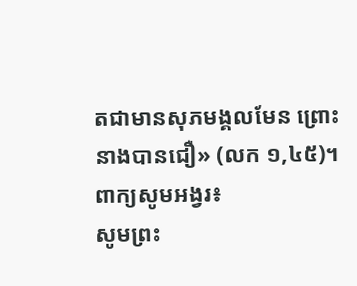តជាមានសុភមង្គលមែន ព្រោះនាងបានជឿ» (លក ១,៤៥)។
ពាក្យសូមអង្វរ៖
សូមព្រះ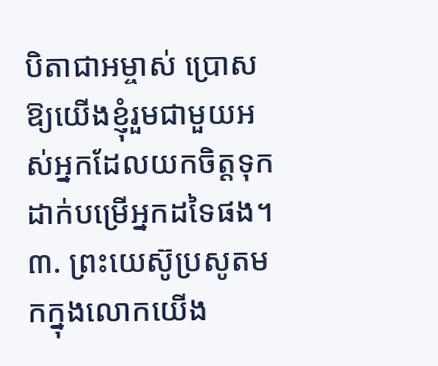បិតាជាអម្ចាស់ ប្រោសឱ្យយើងខ្ញុំរួមជាមួយអស់អ្នកដែលយកចិត្ដទុកដាក់បម្រើអ្នកដទៃផង។
៣. ព្រះយេស៊ូប្រសូតមកក្នុងលោកយើង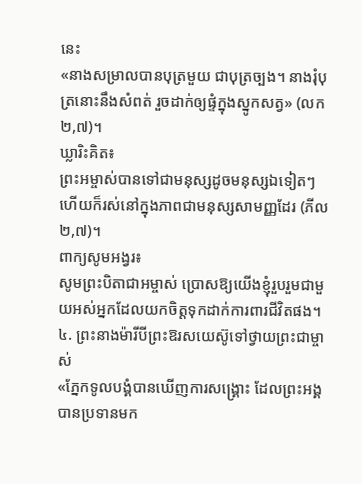នេះ
«នាងសម្រាលបានបុត្រមួយ ជាបុត្រច្បង។ នាងរុំបុត្រនោះនឹងសំពត់ រួចដាក់ឲ្យផ្ទំក្នុងស្នូកសត្វ» (លក ២,៧)។
ឃ្លារិះគិត៖
ព្រះអម្ចាស់បានទៅជាមនុស្សដូចមនុស្សឯទៀតៗ ហើយក៏រស់នៅក្នុងភាពជាមនុស្សសាមញ្ញដែរ (ភីល ២,៧)។
ពាក្យសូមអង្វរ៖
សូមព្រះបិតាជាអម្ចាស់ ប្រោសឱ្យយើងខ្ញុំរួបរួមជាមួយអស់អ្នកដែលយកចិត្ដទុកដាក់ការពារជីវិតផង។
៤. ព្រះនាងម៉ារីបីព្រះឱរសយេស៊ូទៅថ្វាយព្រះជាម្ចាស់
«ភ្នែកទូលបង្គំបានឃើញការសង្គ្រោះ ដែលព្រះអង្គបានប្រទានមក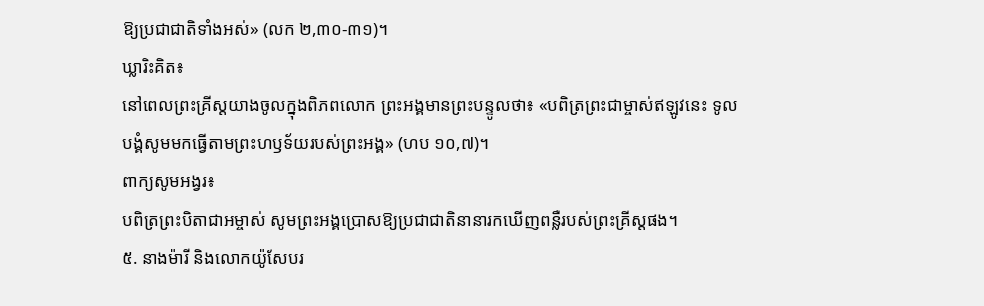ឱ្យប្រជាជាតិទាំងអស់» (លក ២,៣០-៣១)។
ឃ្លារិះគិត៖
នៅពេលព្រះគ្រីស្ដយាងចូលក្នុងពិភពលោក ព្រះអង្គមានព្រះបន្ទូលថា៖ «បពិត្រព្រះជាម្ចាស់ឥឡូវនេះ ទូលបង្គំសូមមកធ្វើតាមព្រះហឫទ័យរបស់ព្រះអង្គ» (ហប ១០,៧)។
ពាក្យសូមអង្វរ៖
បពិត្រព្រះបិតាជាអម្ចាស់ សូមព្រះអង្គប្រោសឱ្យប្រជាជាតិនានារកឃើញពន្លឺរបស់ព្រះគ្រីស្ដផង។
៥. នាងម៉ារី និងលោកយ៉ូសែបរ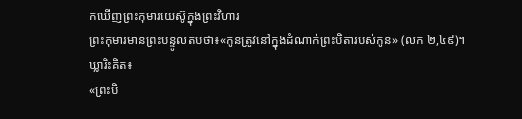កឃើញព្រះកុមារយេស៊ូក្នុងព្រះវិហារ
ព្រះកុមារមានព្រះបន្ទូលតបថា៖«កូនត្រូវនៅក្នុងដំណាក់ព្រះបិតារបស់កូន» (លក ២,៤៩)។
ឃ្លារិះគិត៖
«ព្រះបិ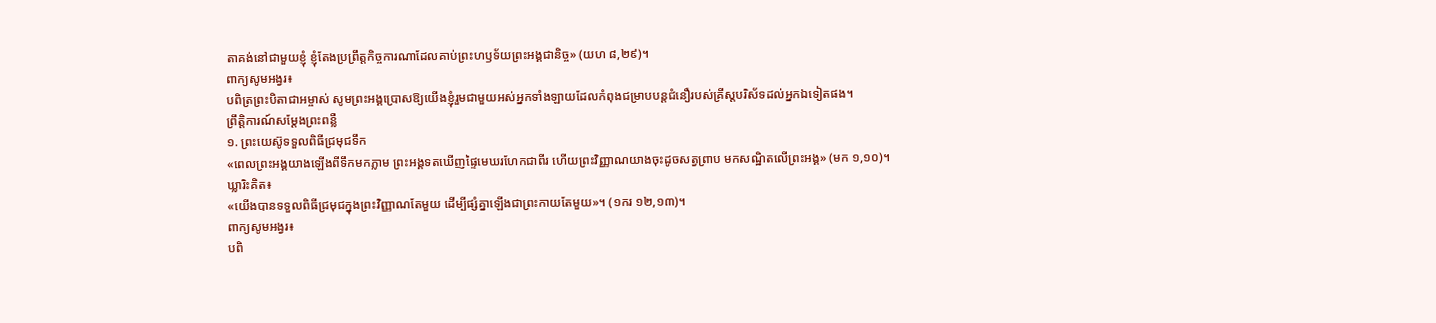តាគង់នៅជាមួយខ្ញុំ ខ្ញុំតែងប្រព្រឹត្តកិច្ចការណាដែលគាប់ព្រះហឫទ័យព្រះអង្គជានិច្ច» (យហ ៨,២៩)។
ពាក្យសូមអង្វរ៖
បពិត្រព្រះបិតាជាអម្ចាស់ សូមព្រះអង្គប្រោសឱ្យយើងខ្ញុំរួមជាមួយអស់អ្នកទាំងឡាយដែលកំពុងជម្រាបបន្ដជំនឿរបស់គ្រីស្ដបរិស័ទដល់អ្នកឯទៀតផង។
ព្រឹត្តិការណ៍សម្ដែងព្រះពន្លឺ
១. ព្រះយេស៊ូទទួលពិធីជ្រមុជទឹក
«ពេលព្រះអង្គយាងឡើងពីទឹកមកភ្លាម ព្រះអង្គទតឃើញផ្ទៃមេឃរហែកជាពីរ ហើយព្រះវិញ្ញាណយាងចុះដូចសត្វព្រាប មកសណ្ឋិតលើព្រះអង្គ» (មក ១,១០)។
ឃ្លារិះគិត៖
«យើងបានទទួលពិធីជ្រមុជក្នុងព្រះវិញ្ញាណតែមួយ ដើម្បីផ្សំគ្នាឡើងជាព្រះកាយតែមួយ»។ (១ករ ១២,១៣)។
ពាក្យសូមអង្វរ៖
បពិ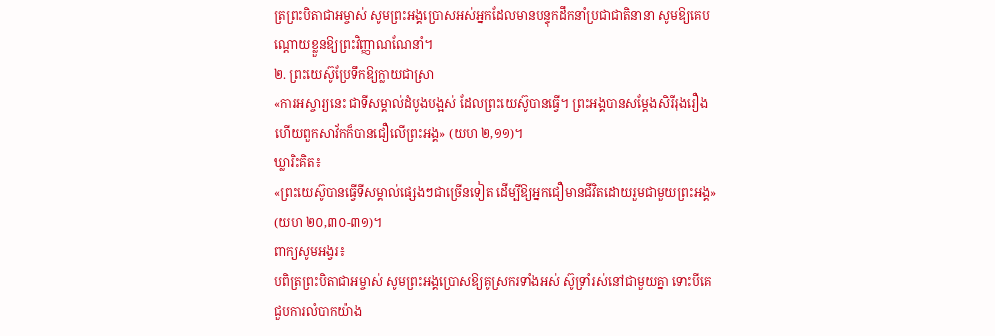ត្រព្រះបិតាជាអម្ចាស់ សូមព្រះអង្គប្រោសអស់អ្នកដែលមានបន្ទុកដឹកនាំប្រជាជាតិនានា សូមឱ្យគេបណ្ដោយខ្លួនឱ្យព្រះវិញ្ញាណណែនាំ។
២. ព្រះយេស៊ូប្រែទឹកឱ្យក្លាយជាស្រា
«ការអស្ចារ្យនេះ ជាទីសម្គាល់ដំបូងបង្អស់ ដែលព្រះយេស៊ូបានធ្វើ។ ព្រះអង្គបានសម្ដែងសិរីរុងរឿង ហើយពួកសាវ័កក៏បានជឿលើព្រះអង្គ» (យហ ២,១១)។
ឃ្លារិះគិត៖
«ព្រះយេស៊ូបានធ្វើទីសម្គាល់ផ្សេងៗជាច្រើនទៀត ដើម្បីឱ្យអ្នកជឿមានជីវិតដោយរួមជាមួយព្រះអង្គ» (យហ ២០,៣០-៣១)។
ពាក្យសូមអង្វរ៖
បពិត្រព្រះបិតាជាអម្ចាស់ សូមព្រះអង្គប្រោសឱ្យគូស្រករទាំងអស់ ស៊ូទ្រាំរស់នៅជាមួយគ្នា ទោះបីគេជួបការលំបាកយ៉ាង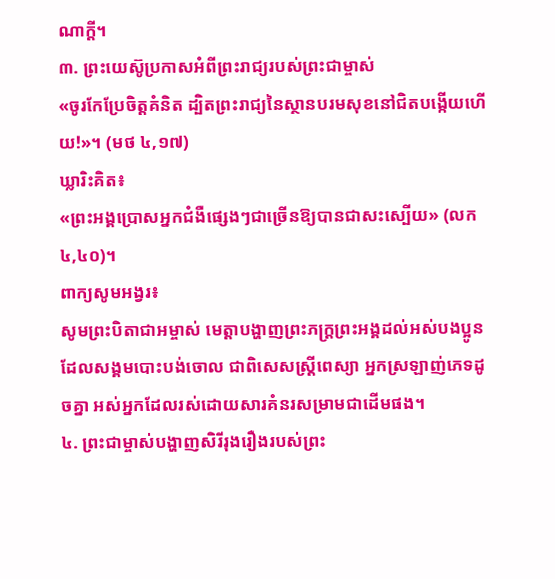ណាក្ដី។
៣. ព្រះយេស៊ូប្រកាសអំពីព្រះរាជ្យរបស់ព្រះជាម្ចាស់
«ចូរកែប្រែចិត្តគំនិត ដ្បិតព្រះរាជ្យនៃស្ថានបរមសុខនៅជិតបង្កើយហើយ!»។ (មថ ៤,១៧)
ឃ្លារិះគិត៖
«ព្រះអង្គប្រោសអ្នកជំងឺផ្សេងៗជាច្រើនឱ្យបានជាសះស្បើយ» (លក ៤,៤០)។
ពាក្យសូមអង្វរ៖
សូមព្រះបិតាជាអម្ចាស់ មេត្ដាបង្ហាញព្រះភក្រ្ដព្រះអង្គដល់អស់បងប្អូនដែលសង្គមបោះបង់ចោល ជាពិសេសស្រ្ដីពេស្យា អ្នកស្រឡាញ់ភេទដូចគ្នា អស់អ្នកដែលរស់ដោយសារគំនរសម្រាមជាដើមផង។
៤. ព្រះជាម្ចាស់បង្ហាញសិរីរុងរឿងរបស់ព្រះ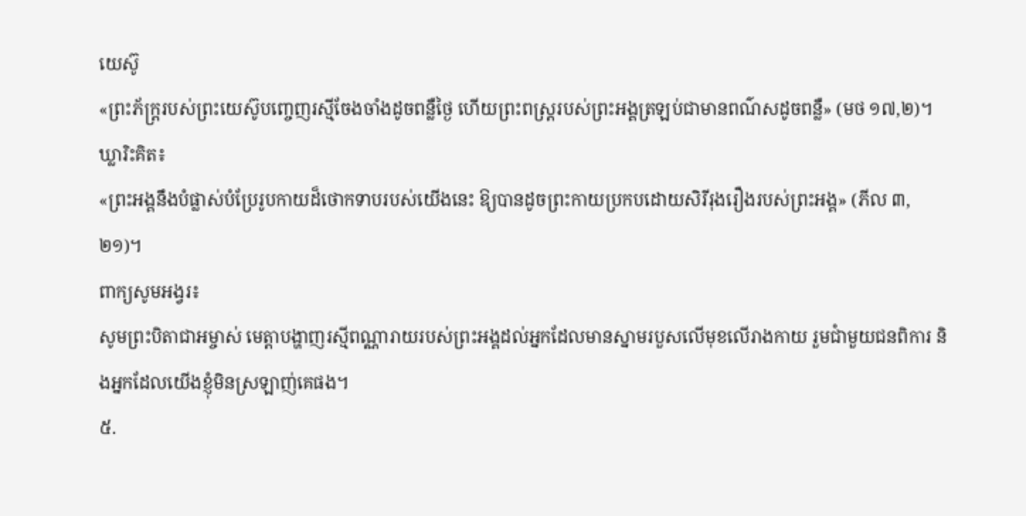យេស៊ូ
«ព្រះភ័ក្ត្ររបស់ព្រះយេស៊ូបញ្ចេញរស្មីចែងចាំងដូចពន្លឺថ្ងៃ ហើយព្រះពស្ដ្ររបស់ព្រះអង្គត្រឡប់ជាមានពណ៌សដូចពន្លឺ» (មថ ១៧,២)។
ឃ្លារិះគិត៖
«ព្រះអង្គនឹងបំផ្លាស់បំប្រែរូបកាយដ៏ថោកទាបរបស់យើងនេះ ឱ្យបានដូចព្រះកាយប្រកបដោយសិរីរុងរឿងរបស់ព្រះអង្គ» (ភីល ៣,២១)។
ពាក្យសូមអង្វរ៖
សូមព្រះបិតាជាអម្ចាស់ មេត្ដាបង្ហាញរស្មីពណ្ណារាយរបស់ព្រះអង្គដល់អ្នកដែលមានស្នាមរបួសលើមុខលើរាងកាយ រួមជាំមួយជនពិការ និងអ្នកដែលយើងខ្ញុំមិនស្រឡាញ់គេផង។
៥.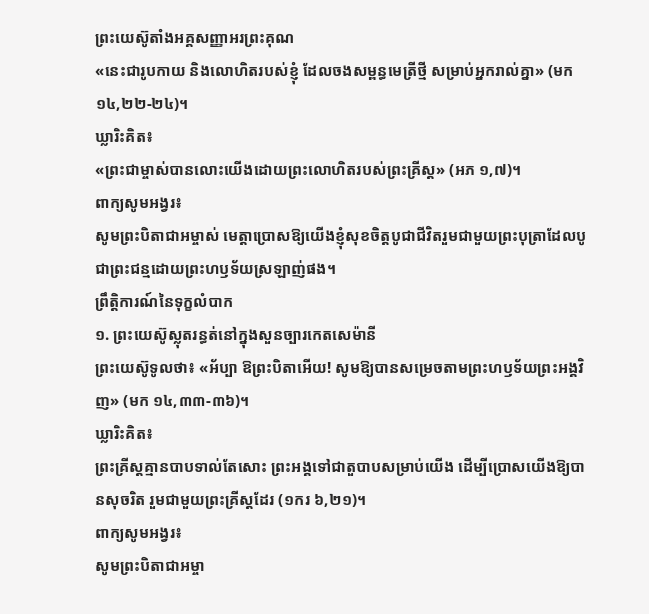ព្រះយេស៊ូតាំងអគ្គសញ្ញាអរព្រះគុណ
«នេះជារូបកាយ និងលោហិតរបស់ខ្ញុំ ដែលចងសម្ពន្ធមេត្រីថ្មី សម្រាប់អ្នករាល់គ្នា» (មក ១៤,២២-២៤)។
ឃ្លារិះគិត៖
«ព្រះជាម្ចាស់បានលោះយើងដោយព្រះលោហិតរបស់ព្រះគ្រីស្ដ» (អភ ១,៧)។
ពាក្យសូមអង្វរ៖
សូមព្រះបិតាជាអម្ចាស់ មេត្ដាប្រោសឱ្យយើងខ្ញុំសុខចិត្តបូជាជីវិតរួមជាមួយព្រះបុត្រាដែលបូជាព្រះជន្មដោយព្រះហឫទ័យស្រឡាញ់ផង។
ព្រឹត្តិការណ៍នៃទុក្ខលំបាក
១. ព្រះយេស៊ូស្លុតរន្ធត់នៅក្នុងសួនច្បារកេតសេម៉ានី
ព្រះយេស៊ូទូលថា៖ «អ័ប្បា ឱព្រះបិតាអើយ! សូមឱ្យបានសម្រេចតាមព្រះហឫទ័យព្រះអង្គវិញ» (មក ១៤,៣៣-៣៦)។
ឃ្លារិះគិត៖
ព្រះគ្រីស្ដគ្មានបាបទាល់តែសោះ ព្រះអង្គទៅជាតួបាបសម្រាប់យើង ដើម្បីប្រោសយើងឱ្យបានសុចរិត រួមជាមួយព្រះគ្រីស្ដដែរ (១ករ ៦,២១)។
ពាក្យសូមអង្វរ៖
សូមព្រះបិតាជាអម្ចា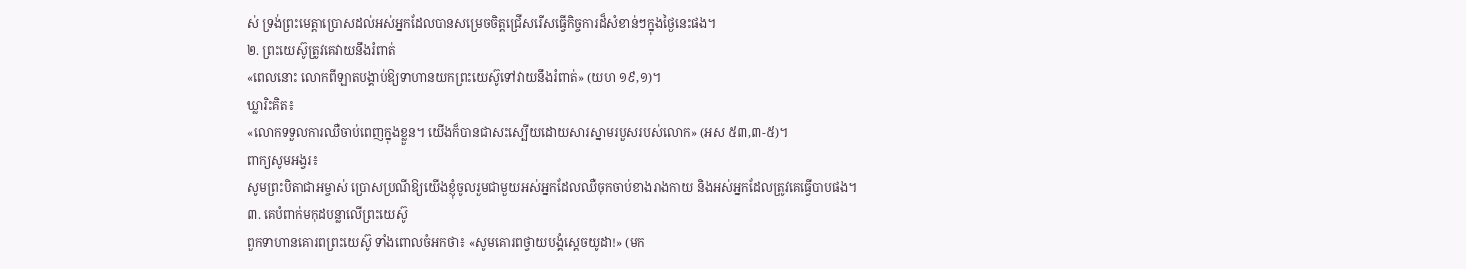ស់ ទ្រង់ព្រះមេត្ដាប្រោសដល់អស់អ្នកដែលបានសម្រេចចិត្ដជ្រើសរើសធ្វើកិច្ចការដ៏សំខាន់ៗក្នុងថ្ងៃនេះផង។
២. ព្រះយេស៊ូត្រូវគេវាយនឹងរំពាត់
«ពេលនោះ លោកពីឡាតបង្គាប់ឱ្យទាហានយកព្រះយេស៊ូទៅវាយនឹងរំពាត់» (យហ ១៩,១)។
ឃ្លារិះគិត៖
«លោកទទួលការឈឺចាប់ពេញក្នុងខ្លួន។ យើងក៏បានជាសះស្បើយដោយសារស្នាមរបួសរបស់លោក» (អស ៥៣,៣-៥)។
ពាក្យសូមអង្វរ៖
សូមព្រះបិតាជាអម្ចាស់ ប្រោសប្រណីឱ្យយើងខ្ញុំចូលរួមជាមួយអស់អ្នកដែលឈឺចុកចាប់ខាងរាងកាយ និងអស់អ្នកដែលត្រូវគេធ្វើបាបផង។
៣. គេបំពាក់មកុដបន្លាលើព្រះយេស៊ូ
ពួកទាហានគោរពព្រះយេស៊ូ ទាំងពោលចំអកថា៖ «សូមគោរពថ្វាយបង្គំស្ដេចយូដា!» (មក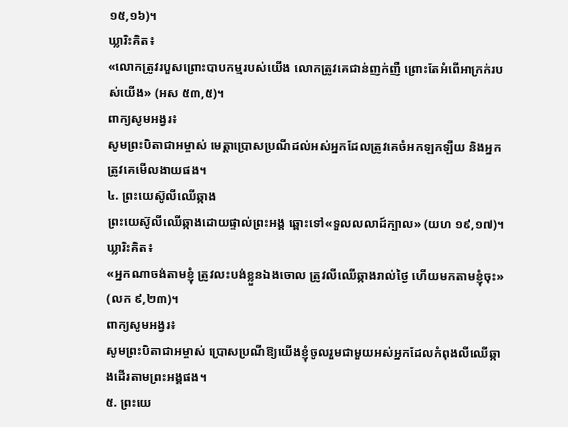១៥,១៦)។
ឃ្លារិះគិត៖
«លោកត្រូវរបួសព្រោះបាបកម្មរបស់យើង លោកត្រូវគេជាន់ញក់ញឺ ព្រោះតែអំពើអាក្រក់របស់យើង» (អស ៥៣,៥)។
ពាក្យសូមអង្វរ៖
សូមព្រះបិតាជាអម្ចាស់ មេត្ដាប្រោសប្រណីដល់អស់អ្នកដែលត្រូវគេចំអកឡកឡឺយ និងអ្នកត្រូវគេមើលងាយផង។
៤. ព្រះយេស៊ូលីឈើឆ្កាង
ព្រះយេស៊ូលីឈើឆ្កាងដោយផ្ទាល់ព្រះអង្គ ឆ្ពោះទៅ«ទួលលលាដ៍ក្បាល» (យហ ១៩,១៧)។
ឃ្លារិះគិត៖
«អ្នកណាចង់តាមខ្ញុំ ត្រូវលះបង់ខ្លួនឯងចោល ត្រូវលីឈើឆ្កាងរាល់ថ្ងៃ ហើយមកតាមខ្ញុំចុះ» (លក ៩,២៣)។
ពាក្យសូមអង្វរ៖
សូមព្រះបិតាជាអម្ចាស់ ប្រោសប្រណីឱ្យយើងខ្ញុំចូលរួមជាមួយអស់អ្នកដែលកំពុងលីឈើឆ្កាងដើរតាមព្រះអង្គផង។
៥. ព្រះយេ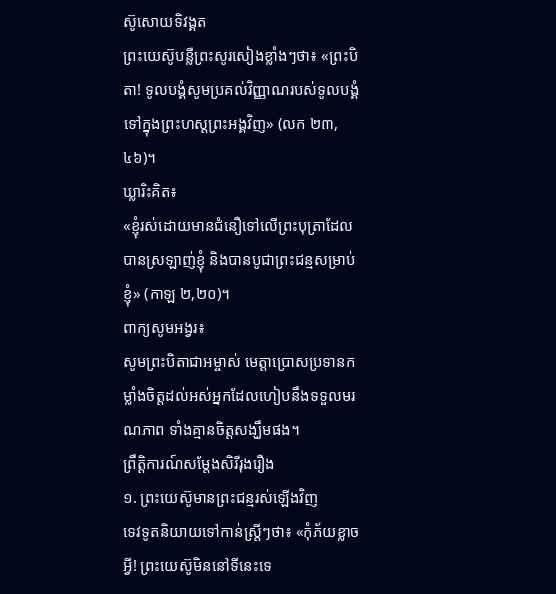ស៊ូសោយទិវង្គត
ព្រះយេស៊ូបន្លឺព្រះសូរសៀងខ្លាំងៗថា៖ «ព្រះបិតា! ទូលបង្គំសូមប្រគល់វិញ្ញាណរបស់ទូលបង្គំទៅក្នុងព្រះហស្ដព្រះអង្គវិញ» (លក ២៣,៤៦)។
ឃ្លារិះគិត៖
«ខ្ញុំរស់ដោយមានជំនឿទៅលើព្រះបុត្រាដែលបានស្រឡាញ់ខ្ញុំ និងបានបូជាព្រះជន្មសម្រាប់ខ្ញុំ» (កាឡ ២,២០)។
ពាក្យសូមអង្វរ៖
សូមព្រះបិតាជាអម្ចាស់ មេត្ដាប្រោសប្រទានកម្លាំងចិត្ដដល់អស់អ្នកដែលហៀបនឹងទទួលមរណភាព ទាំងគ្មានចិត្ដសង្ឃឹមផង។
ព្រឹត្តិការណ៍សម្ដែងសិរីរុងរឿង
១. ព្រះយេស៊ូមានព្រះជន្មរស់ឡើងវិញ
ទេវទូតនិយាយទៅកាន់ស្រ្ដីៗថា៖ «កុំភ័យខ្លាចអ្វី! ព្រះយេស៊ូមិននៅទីនេះទេ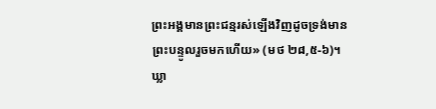ព្រះអង្គមានព្រះជន្មរស់ឡើងវិញដូចទ្រង់មានព្រះបន្ទូលរួចមកហើយ» (មថ ២៨,៥-៦)។
ឃ្លា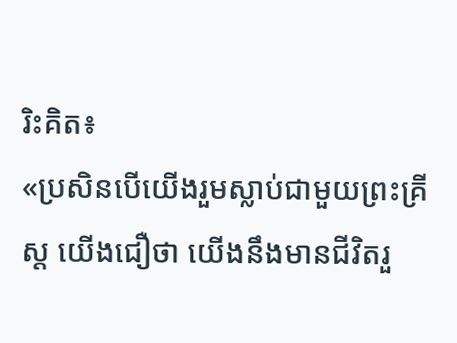រិះគិត៖
«ប្រសិនបើយើងរួមស្លាប់ជាមួយព្រះគ្រីស្ដ យើងជឿថា យើងនឹងមានជីវិតរួ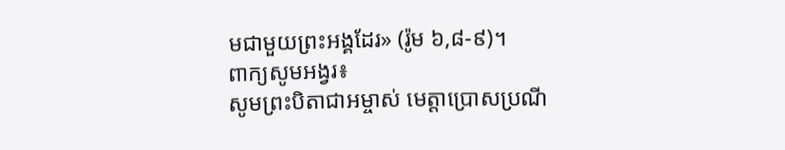មជាមួយព្រះអង្គដែរ» (រ៉ូម ៦,៨-៩)។
ពាក្យសូមអង្វរ៖
សូមព្រះបិតាជាអម្ចាស់ មេត្ដាប្រោសប្រណី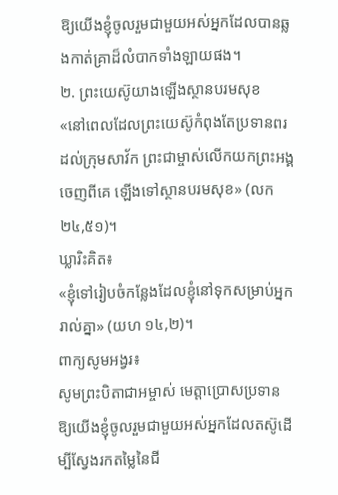ឱ្យយើងខ្ញុំចូលរួមជាមួយអស់អ្នកដែលបានឆ្លងកាត់គ្រាដ៏លំបាកទាំងឡាយផង។
២. ព្រះយេស៊ូយាងឡើងស្ថានបរមសុខ
«នៅពេលដែលព្រះយេស៊ូកំពុងតែប្រទានពរដល់ក្រុមសាវ័ក ព្រះជាម្ចាស់លើកយកព្រះអង្គចេញពីគេ ឡើងទៅស្ថានបរមសុខ» (លក ២៤,៥១)។
ឃ្លារិះគិត៖
«ខ្ញុំទៅរៀបចំកន្លែងដែលខ្ញុំនៅទុកសម្រាប់អ្នករាល់គ្នា» (យហ ១៤,២)។
ពាក្យសូមអង្វរ៖
សូមព្រះបិតាជាអម្ចាស់ មេត្ដាប្រោសប្រទានឱ្យយើងខ្ញុំចូលរួមជាមួយអស់អ្នកដែលតស៊ូដើម្បីស្វែងរកតម្លៃនៃជី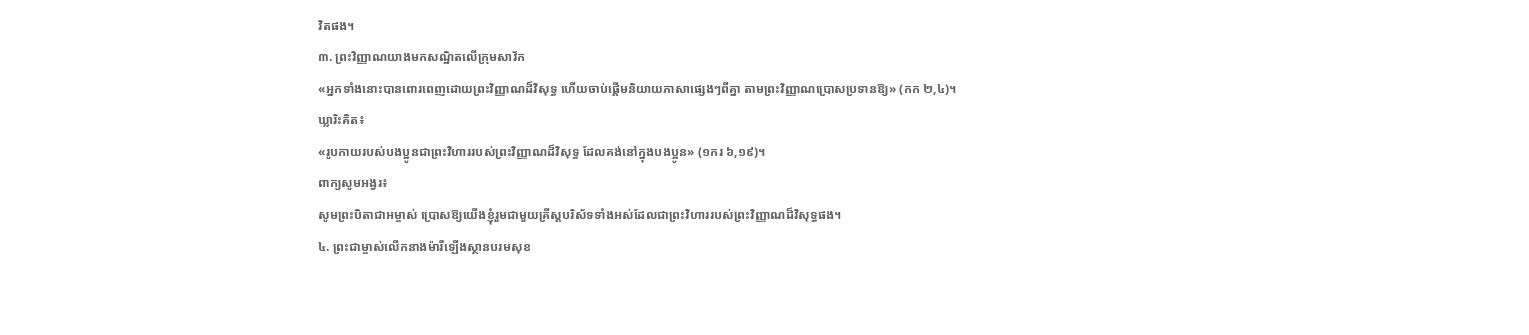វិតផង។
៣. ព្រះវិញ្ញាណយាងមកសណ្ឋិតលើក្រុមសាវ័ក
«អ្នកទាំងនោះបានពោរពេញដោយព្រះវិញ្ញាណដ៏វិសុទ្ធ ហើយចាប់ផ្ដើមនិយាយភាសាផ្សេងៗពីគ្នា តាមព្រះវិញ្ញាណប្រោសប្រទានឱ្យ» (កក ២,៤)។
ឃ្លារិះគិត៖
«រូបកាយរបស់បងប្អូនជាព្រះវិហាររបស់ព្រះវិញ្ញាណដ៏វិសុទ្ធ ដែលគង់នៅក្នុងបងប្អូន» (១ករ ៦,១៩)។
ពាក្យសូមអង្វរ៖
សូមព្រះបិតាជាអម្ចាស់ ប្រោសឱ្យយើងខ្ញុំរួមជាមួយគ្រីស្ដបរិស័ទទាំងអស់ដែលជាព្រះវិហាររបស់ព្រះវិញ្ញាណដ៏វិសុទ្ធផង។
៤. ព្រះជាម្ចាស់លើកនាងម៉ារីឡើងស្ថានបរមសុខ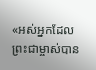«អស់អ្នកដែលព្រះជាម្ចាស់បាន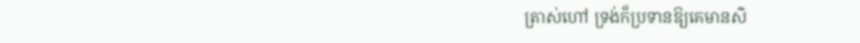ត្រាស់ហៅ ទ្រង់ក៏ប្រទានឱ្យគេមានសិ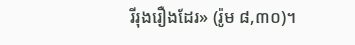រីរុងរឿងដែរ» (រ៉ូម ៨,៣០)។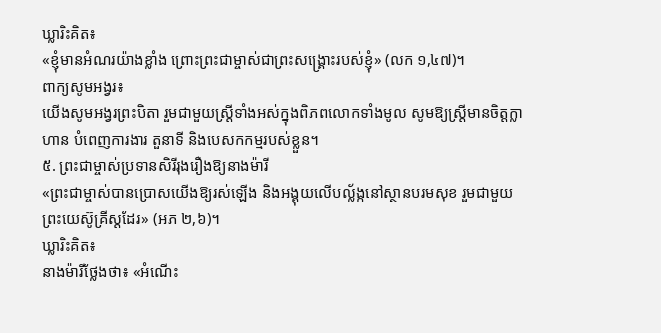ឃ្លារិះគិត៖
«ខ្ញុំមានអំណរយ៉ាងខ្លាំង ព្រោះព្រះជាម្ចាស់ជាព្រះសង្គ្រោះរបស់ខ្ញុំ» (លក ១,៤៧)។
ពាក្យសូមអង្វរ៖
យើងសូមអង្វរព្រះបិតា រួមជាមួយស្រ្ដីទាំងអស់ក្នុងពិភពលោកទាំងមូល សូមឱ្យស្រ្ដីមានចិត្ដក្លាហាន បំពេញការងារ តួនាទី និងបេសកកម្មរបស់ខ្លួន។
៥. ព្រះជាម្ចាស់ប្រទានសិរីរុងរឿងឱ្យនាងម៉ារី
«ព្រះជាម្ចាស់បានប្រោសយើងឱ្យរស់ឡើង និងអង្គុយលើបល្ល័ង្កនៅស្ថានបរមសុខ រួមជាមួយព្រះយេស៊ូគ្រីស្ដដែរ» (អភ ២,៦)។
ឃ្លារិះគិត៖
នាងម៉ារីថ្លែងថា៖ «អំណើះ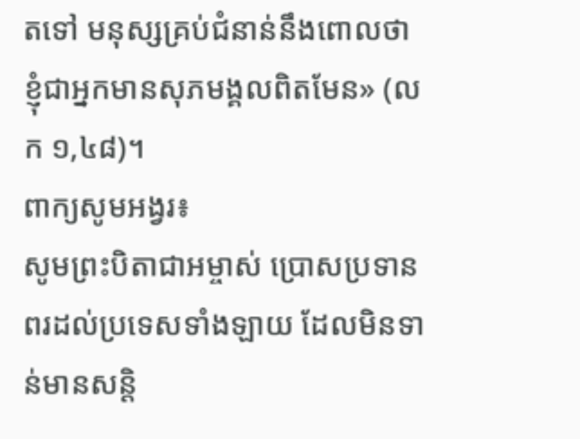តទៅ មនុស្សគ្រប់ជំនាន់នឹងពោលថា ខ្ញុំជាអ្នកមានសុភមង្គលពិតមែន» (លក ១,៤៨)។
ពាក្យសូមអង្វរ៖
សូមព្រះបិតាជាអម្ចាស់ ប្រោសប្រទានពរដល់ប្រទេសទាំងឡាយ ដែលមិនទាន់មានសន្ដិ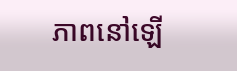ភាពនៅឡើ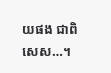យផង ជាពិសេស…។